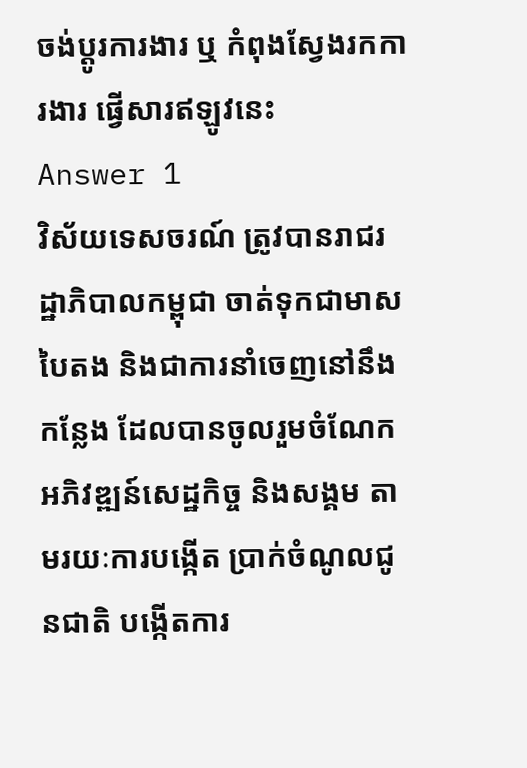ចង់ប្តូរការងារ ឬ កំពុងស្វែងរកការងារ ផ្វើសារឥឡូវនេះ
Answer 1
វិស័យទេសចរណ៍ ត្រូវបានរាជរដ្ឋាភិបាលកម្ពុជា ចាត់ទុកជាមាសបៃតង និងជាការនាំចេញនៅនឹងកន្លែង ដែលបានចូលរួមចំណែក អភិវឌ្ឍន៍សេដ្ឋកិច្ច និងសង្គម តាមរយៈការបង្កើត ប្រាក់ចំណូលជូនជាតិ បង្កើតការ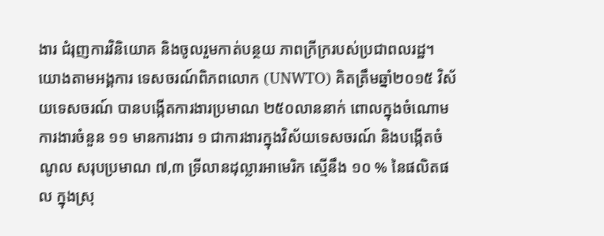ងារ ជំរុញការវិនិយោគ និងចូលរួមកាត់បន្ថយ ភាពក្រីក្ររបស់ប្រជាពលរដ្ឋ។
យោងតាមអង្គការ ទេសចរណ៍ពិភពលោក (UNWTO) គិតត្រឹមឆ្នាំ២០១៥ វិស័យទេសចរណ៍ បានបង្កើតការងារប្រមាណ ២៥០លាននាក់ ពោលក្នុងចំណោមការងារចំនួន ១១ មានការងារ ១ ជាការងារក្នុងវិស័យទេសចរណ៍ និងបង្កើតចំណូល សរុបប្រមាណ ៧,៣ ទ្រីលានដុល្លារអាមេរិក ស្មើនឹង ១០ % នៃផលិតផល ក្នុងស្រុ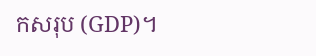កសរុប (GDP)។